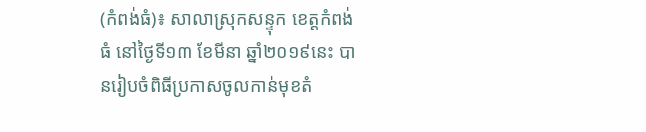(កំពង់ធំ)៖ សាលាស្រុកសន្ទុក ខេត្តកំពង់ធំ នៅថ្ងៃទី១៣ ខែមីនា ឆ្នាំ២០១៩នេះ បានរៀបចំពិធីប្រកាសចូលកាន់មុខតំ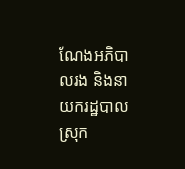ណែងអភិបាលរង និងនាយករដ្ឋបាលស្រុក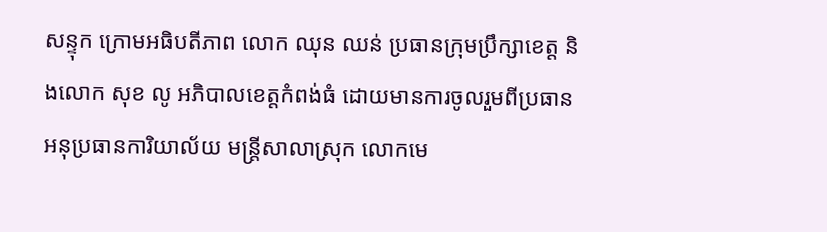សន្ទុក ក្រោមអធិបតីភាព លោក ឈុន ឈន់ ប្រធានក្រុមប្រឹក្សាខេត្ត និងលោក សុខ លូ អភិបាលខេត្តកំពង់ធំ ដោយមានការចូលរួមពីប្រធាន អនុប្រធានការិយាល័យ មន្ត្រីសាលាស្រុក លោកមេ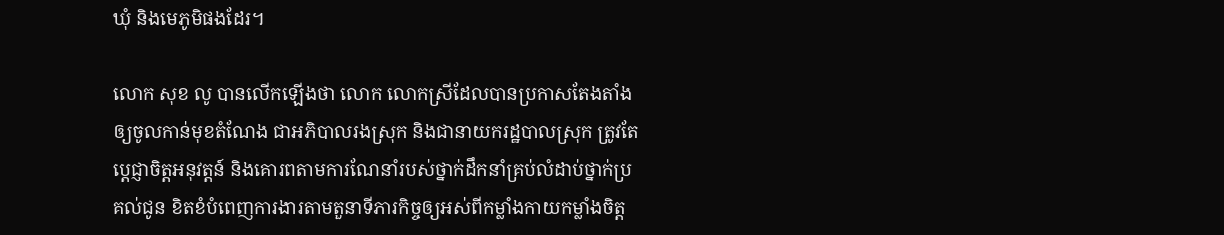ឃុំ និងមេភូមិផងដែរ។

លោក សុខ លូ បានលើកឡើងថា លោក លោកស្រីដែលបានប្រកាសតែងតាំងឲ្យចូលកាន់មុខតំណែង ជាអភិបាលរងស្រុក និងជានាយករដ្ឋបាលស្រុក ត្រូវតែប្ដេជ្ញាចិត្តអនុវត្តន៍ និងគោរពតាមការណែនាំរបស់ថ្នាក់ដឹកនាំគ្រប់លំដាប់ថ្នាក់ប្រគល់ជូន ខិតខំបំពេញការងារតាមតួនាទីភារកិច្ចឲ្យអស់ពីកម្លាំងកាយកម្លាំងចិត្ត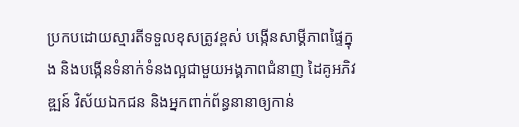ប្រកបដោយស្មារតីទទួលខុសត្រូវខ្ពស់ បង្កើនសាម្គីភាពផ្ទៃក្នុង និងបង្កើនទំនាក់ទំនងល្អជាមួយអង្គភាពជំនាញ ដៃគូអភិវឌ្ឍន៍ វិស័យឯកជន និងអ្នកពាក់ព័ន្ធនានាឲ្យកាន់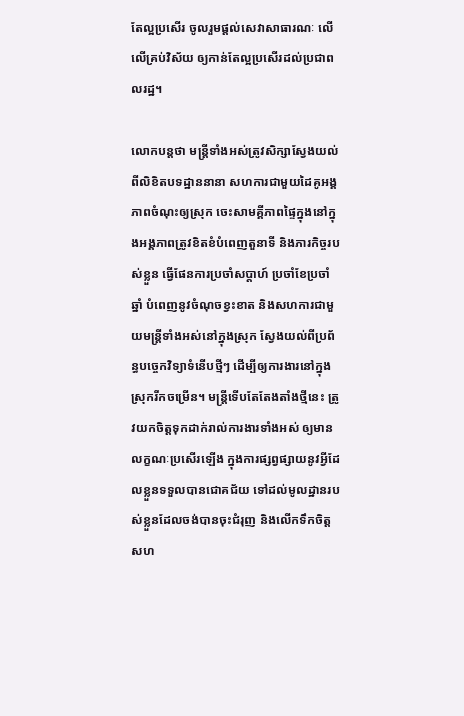តែល្អប្រសើរ ចូលរួមផ្ដល់សេវាសាធារណៈ លើលើគ្រប់វិស័យ ឲ្យកាន់តែល្អប្រសើរដល់ប្រជាពលរដ្ឋ។

លោកបន្តថា មន្ត្រីទាំងអស់ត្រូវសិក្សាស្វែងយល់ពីលិខិតបទដ្ឋាននានា សហការជាមួយដៃគូអង្គភាពចំណុះឲ្យស្រុក ចេះសាមគ្គីភាពផ្ទៃក្នុងនៅក្នុងអង្គភាពត្រូវខិតខំបំពេញតួនាទី និងភារកិច្ចរបស់ខ្លួន ធ្វើផែនការប្រចាំសប្តាហ៍ ប្រចាំខែប្រចាំឆ្នាំ បំពេញនូវចំណុចខ្វះខាត និងសហការជាមួយមន្ត្រីទាំងអស់នៅក្នុងស្រុក ស្វែងយល់ពីប្រព័ន្ធបច្ចេកវិទ្យាទំនើបថ្មីៗ ដើម្បីឲ្យការងារនៅក្នុងស្រុករីកចម្រើន។ មន្រ្តីទើបតែតែងតាំងថ្មីនេះ ត្រូវយកចិត្តទុកដាក់រាល់ការងារទាំងអស់ ឲ្យមានលក្ខណៈប្រសើរឡើង ក្នុងការផ្សព្វផ្សាយនូវអ្វីដែលខ្លួនទទួលបានជោគជ័យ ទៅដល់មូលដ្ឋានរបស់ខ្លួនដែលចង់បានចុះជំរុញ និងលើកទឹកចិត្តសហ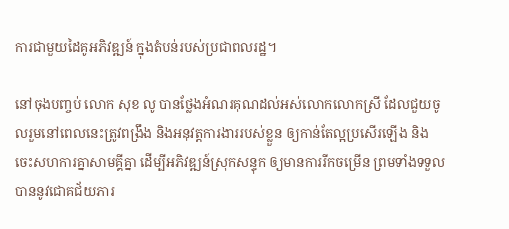ការជាមួយដៃគូអភិវឌ្ឍន៍ ក្នុងតំបន់របស់ប្រជាពលរដ្ឋ។

នៅចុងបញ្ចប់ លោក សុខ លូ បានថ្លែងអំណរគុណដល់អស់លោកលោកស្រី ដែលជួយចូលរួមនៅពេលនេះត្រូវពង្រឹង និងអនុវត្តការងាររបស់ខ្លួន ឲ្យកាន់តែល្អប្រសើរឡើង និងចេះសហការគ្នាសាមគ្គីគ្នា ដើម្បីអភិវឌ្ឍន៍ស្រុកសន្ទុក ឲ្យមានការរីកចម្រើន ព្រមទាំងទទួលបាននូវជោគជ័យភារ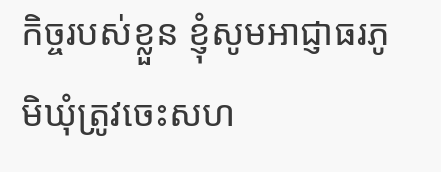កិច្ចរបស់ខ្លួន ខ្ញុំសូមអាជ្ញាធរភូមិឃុំត្រូវចេះសហ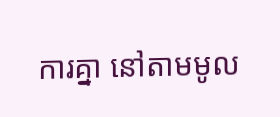ការគ្នា នៅតាមមូល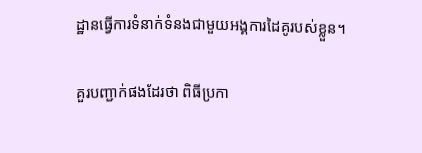ដ្ឋានធ្វើការទំនាក់ទំនងជាមួយអង្គការដៃគូរបស់ខ្លួន។

គួរបញ្ជាក់ផងដែរថា ពិធីប្រកា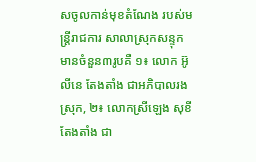សចូលកាន់មុខតំណែង របស់មន្ត្រីរាជការ សាលាស្រុកសន្ទុក មានចំនួន៣រូបគឺ ១៖ លោក អ៊ូ លីនេ តែងតាំង ជាអភិបាលរងស្រុក, ២៖ លោកស្រីឡេង សុខី តែងតាំង ជា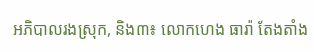អភិបាលរងស្រុក, និង៣៖ លោកហេង ធារ៉ា តែងតាំង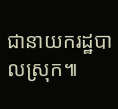ជានាយករដ្ឋបាលស្រុក៕